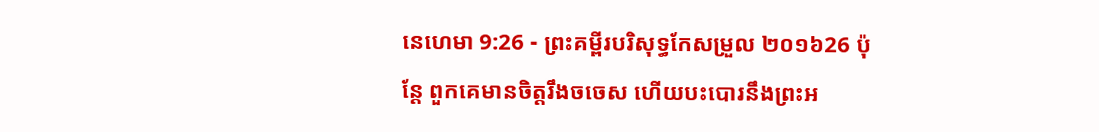នេហេមា 9:26 - ព្រះគម្ពីរបរិសុទ្ធកែសម្រួល ២០១៦26 ប៉ុន្តែ ពួកគេមានចិត្តរឹងចចេស ហើយបះបោរនឹងព្រះអ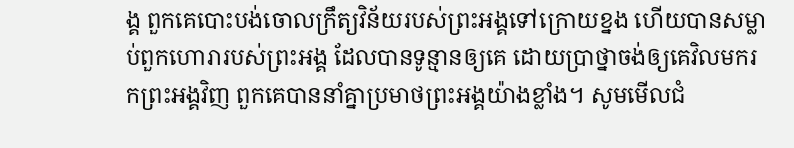ង្គ ពួកគេបោះបង់ចោលក្រឹត្យវិន័យរបស់ព្រះអង្គទៅក្រោយខ្នង ហើយបានសម្លាប់ពួកហោរារបស់ព្រះអង្គ ដែលបានទូន្មានឲ្យគេ ដោយប្រាថ្នាចង់ឲ្យគេវិលមករកព្រះអង្គវិញ ពួកគេបាននាំគ្នាប្រមាថព្រះអង្គយ៉ាងខ្លាំង។ សូមមើលជំ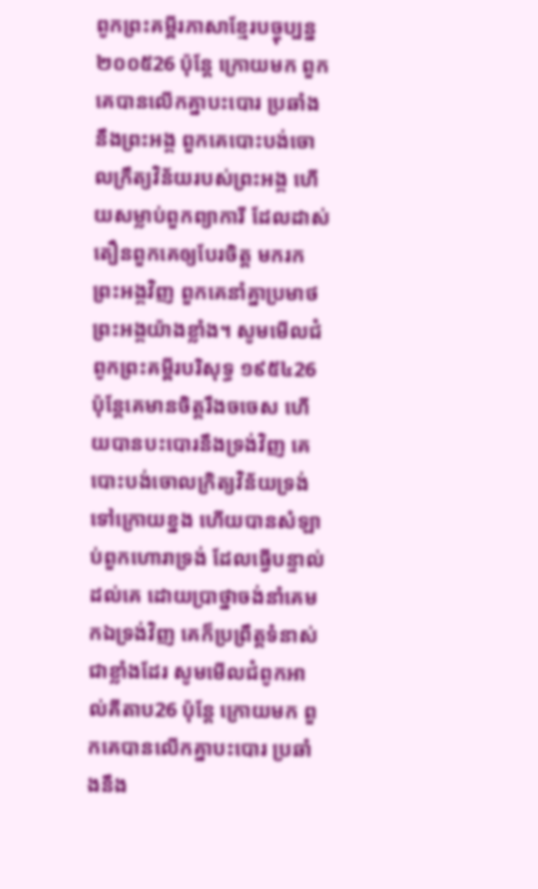ពូកព្រះគម្ពីរភាសាខ្មែរបច្ចុប្បន្ន ២០០៥26 ប៉ុន្តែ ក្រោយមក ពួកគេបានលើកគ្នាបះបោរ ប្រឆាំងនឹងព្រះអង្គ ពួកគេបោះបង់ចោលក្រឹត្យវិន័យរបស់ព្រះអង្គ ហើយសម្លាប់ពួកព្យាការី ដែលដាស់តឿនពួកគេឲ្យបែរចិត្ត មករកព្រះអង្គវិញ ពួកគេនាំគ្នាប្រមាថព្រះអង្គយ៉ាងខ្លាំង។ សូមមើលជំពូកព្រះគម្ពីរបរិសុទ្ធ ១៩៥៤26 ប៉ុន្តែគេមានចិត្តរឹងចចេស ហើយបានបះបោរនឹងទ្រង់វិញ គេបោះបង់ចោលក្រិត្យវិន័យទ្រង់ទៅក្រោយខ្នង ហើយបានសំឡាប់ពួកហោរាទ្រង់ ដែលធ្វើបន្ទាល់ដល់គេ ដោយប្រាថ្នាចង់នាំគេមកឯទ្រង់វិញ គេក៏ប្រព្រឹត្តទំនាស់ជាខ្លាំងដែរ សូមមើលជំពូកអាល់គីតាប26 ប៉ុន្តែ ក្រោយមក ពួកគេបានលើកគ្នាបះបោរ ប្រឆាំងនឹង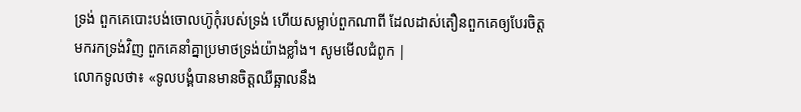ទ្រង់ ពួកគេបោះបង់ចោលហ៊ូកុំរបស់ទ្រង់ ហើយសម្លាប់ពួកណាពី ដែលដាស់តឿនពួកគេឲ្យបែរចិត្ត មករកទ្រង់វិញ ពួកគេនាំគ្នាប្រមាថទ្រង់យ៉ាងខ្លាំង។ សូមមើលជំពូក |
លោកទូលថា៖ «ទូលបង្គំបានមានចិត្តឈឺឆ្អាលនឹង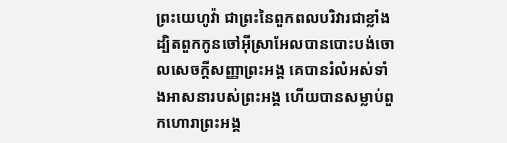ព្រះយេហូវ៉ា ជាព្រះនៃពួកពលបរិវារជាខ្លាំង ដ្បិតពួកកូនចៅអ៊ីស្រាអែលបានបោះបង់ចោលសេចក្ដីសញ្ញាព្រះអង្គ គេបានរំលំអស់ទាំងអាសនារបស់ព្រះអង្គ ហើយបានសម្លាប់ពួកហោរាព្រះអង្គ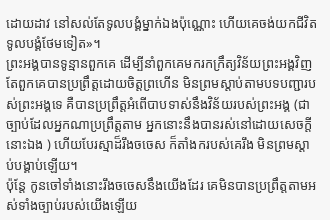ដោយដាវ នៅសល់តែទូលបង្គំម្នាក់ឯងប៉ុណ្ណោះ ហើយគេចង់យកជីវិតទូលបង្គំថែមទៀត»។
ព្រះអង្គបានទូន្មានពួកគេ ដើម្បីនាំពួកគេមករកក្រឹត្យវិន័យព្រះអង្គវិញ តែពួកគេបានប្រព្រឹត្តដោយចិត្តព្រហើន មិនព្រមស្តាប់តាមបទបញ្ជារបស់ព្រះអង្គទេ គឺបានប្រព្រឹត្តអំពើបាបទាស់នឹងវិន័យរបស់ព្រះអង្គ (ជាច្បាប់ដែលអ្នកណាប្រព្រឹត្តតាម អ្នកនោះនឹងបានរស់នៅដោយសេចក្ដីនោះឯង ) ហើយបែរស្មាដ៏រឹងចចេស ក៏តាំងករបស់គេរឹង មិនព្រមស្តាប់បង្គាប់ឡើយ។
ប៉ុន្តែ កូនចៅទាំងនោះរឹងចចេសនឹងយើងដែរ គេមិនបានប្រព្រឹត្តតាមអស់ទាំងច្បាប់របស់យើងឡើយ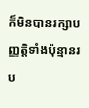ក៏មិនបានរក្សាបញ្ញត្តិទាំងប៉ុន្មានរប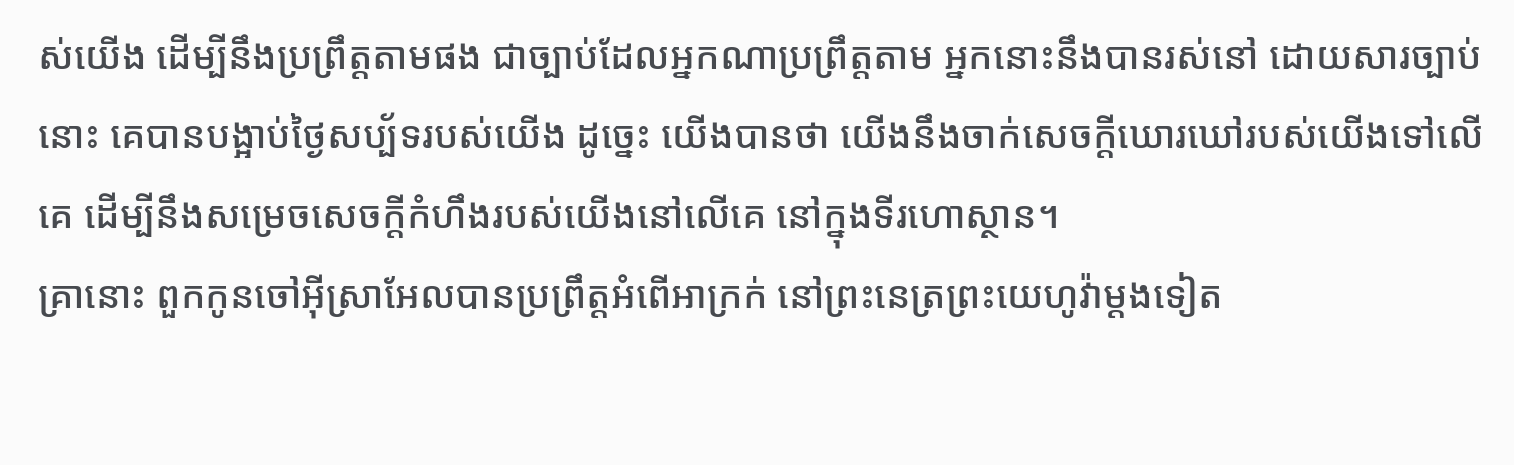ស់យើង ដើម្បីនឹងប្រព្រឹត្តតាមផង ជាច្បាប់ដែលអ្នកណាប្រព្រឹត្តតាម អ្នកនោះនឹងបានរស់នៅ ដោយសារច្បាប់នោះ គេបានបង្អាប់ថ្ងៃសប្ប័ទរបស់យើង ដូច្នេះ យើងបានថា យើងនឹងចាក់សេចក្ដីឃោរឃៅរបស់យើងទៅលើគេ ដើម្បីនឹងសម្រេចសេចក្ដីកំហឹងរបស់យើងនៅលើគេ នៅក្នុងទីរហោស្ថាន។
គ្រានោះ ពួកកូនចៅអ៊ីស្រាអែលបានប្រព្រឹត្តអំពើអាក្រក់ នៅព្រះនេត្រព្រះយេហូវ៉ាម្តងទៀត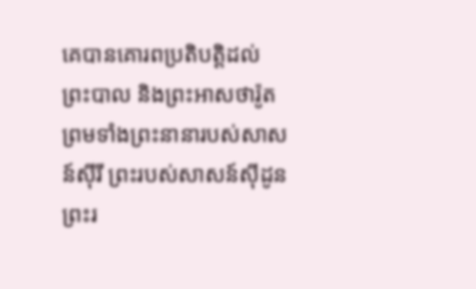គេបានគោរពប្រតិបត្តិដល់ព្រះបាល និងព្រះអាសថារ៉ូត ព្រមទាំងព្រះនានារបស់សាសន៍ស៊ីរី ព្រះរបស់សាសន៍ស៊ីដូន ព្រះរ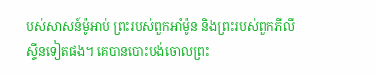បស់សាសន៍ម៉ូអាប់ ព្រះរបស់ពួកអាំម៉ូន និងព្រះរបស់ពួកភីលីស្ទីនទៀតផង។ គេបានបោះបង់ចោលព្រះ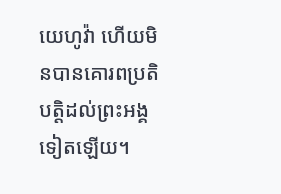យេហូវ៉ា ហើយមិនបានគោរពប្រតិបត្តិដល់ព្រះអង្គទៀតឡើយ។